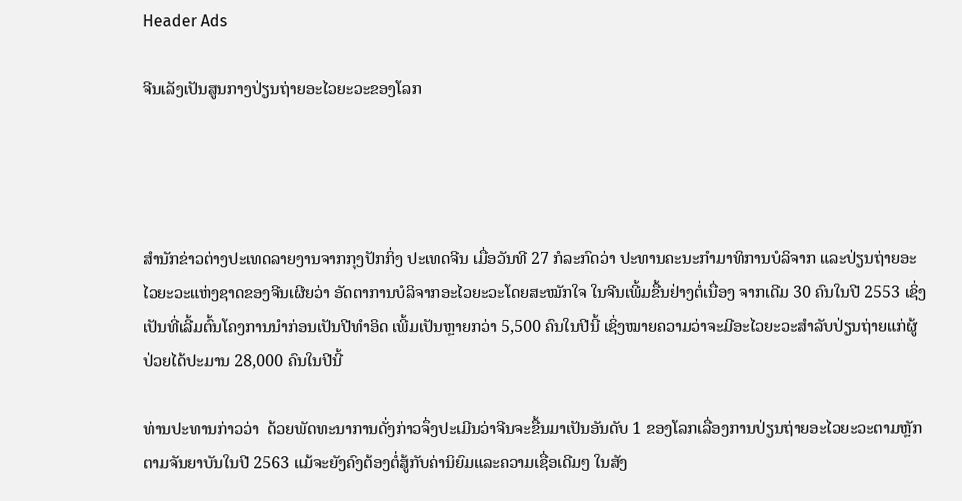Header Ads

ຈີນເລັງເປັນສູນກາງປ່ຽນຖ່າຍອະໄວຍະວະຂອງໂລກ




ສຳນັກຂ່າວຕ່າງປະເທດລາຍງານຈາກກຸງປັກກິ່ງ ປະເທດຈີນ ເມື່ອວັນທີ 27 ກໍລະກົດວ່າ ປະທານຄະນະກຳມາທິການບໍລິຈາກ ແລະປ່ຽນຖ່າຍອະໄວຍະວະແຫ່ງຊາດຂອງຈີນເຜີຍວ່າ ອັດຕາການບໍລິຈາກອະໄວຍະວະໂດຍສະໝັກໃຈ ໃນຈີນເພີ້ມຂື້ນຢ່າງຕໍ່ເນື່ອງ ຈາກເດີມ 30 ຄົນໃນປີ 2553 ເຊິ່ງເປັນທີ່ເລີ້ມຕົ້ນໂຄງການນຳກ່ອນເປັນປີທຳອິດ ເພີ້ມເປັນຫຼາຍກວ່າ 5,500 ຄົນໃນປີນີ້ ເຊິ່ງໝາຍຄວາມວ່າຈະມີອະໄວຍະວະສຳລັບປ່ຽນຖ່າຍແກ່ຜູ້ປ່ວຍໄດ້ປະມານ 28,000 ຄົນໃນປີນີ້

ທ່ານປະທານກ່າວວ່າ  ດ້ວຍພັດທະນາການດັ່ງກ່າວຈຶ່ງປະເມີນວ່າຈີນຈະຂື້ນມາເປັນອັນດັບ 1 ຂອງໂລກເລື່ອງການປ່ຽນຖ່າຍອະໄວຍະວະຕາມຫຼັກຕາມຈັນຍາບັນໃນປີ 2563 ແມ້ຈະຍັງຄົງຕ້ອງຕໍ່ສູ້ກັບຄ່ານິຍົມແລະຄວາມເຊື່ອເດີມໆ ໃນສັງ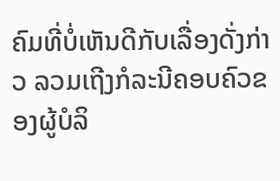ຄົມທີ່ບໍ່ເຫັນດີກັບເລື່ອງດັ່ງກ່າວ ລວມເຖີງກໍລະນີຄອບຄົວຂອງຜູ້ບໍລິ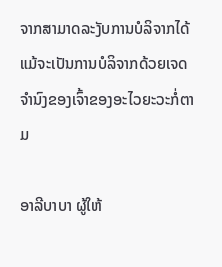ຈາກສາມາດລະງັບການບໍລິຈາກໄດ້ ແມ້ຈະເປັນການບໍລິຈາກດ້ວຍເຈດຈຳນົງຂອງເຈົ້າຂອງອະໄວຍະວະກໍ່ຕາມ

ອາລີບາບາ ຜູ້ໃຫ້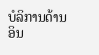ບໍລິການດ້ານອິນ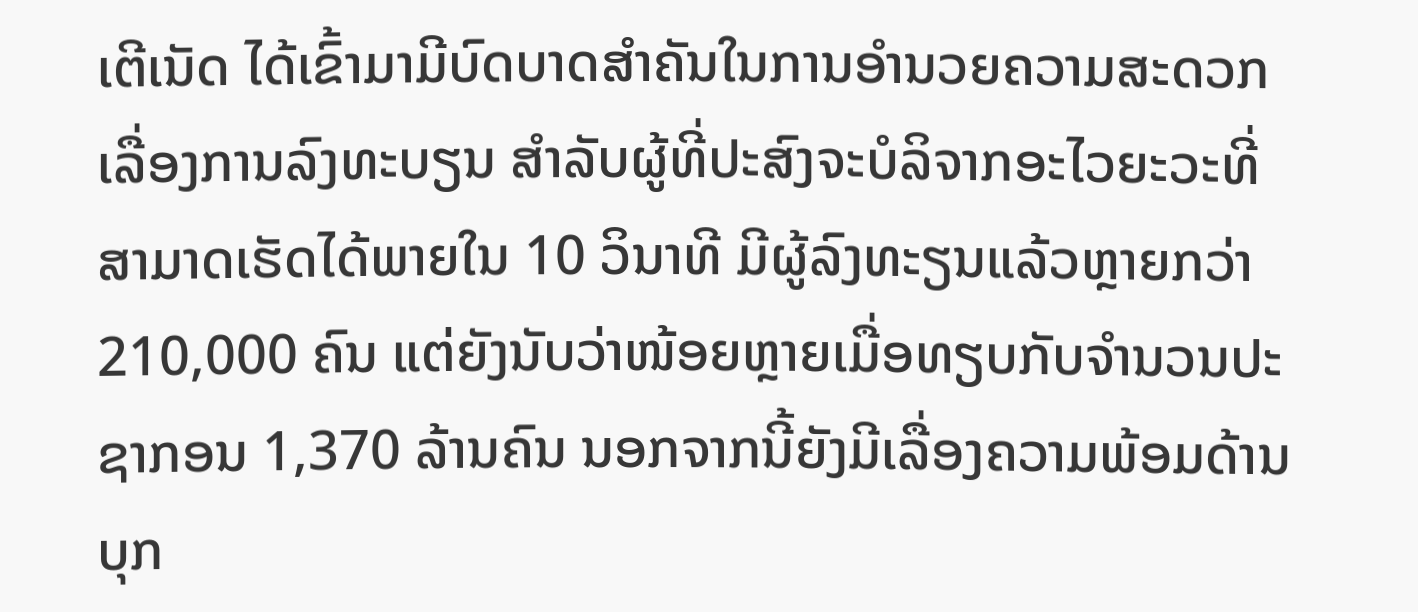ເຕີເນັດ ໄດ້ເຂົ້າມາມີບົດບາດສຳຄັນໃນການອຳນວຍຄວາມສະດວກເລື່ອງການລົງທະບຽນ ສຳລັບຜູ້ທີ່ປະສົງຈະບໍລິຈາກອະໄວຍະວະທີ່ສາມາດເຮັດໄດ້ພາຍໃນ 10 ວິນາທີ ມີຜູ້ລົງທະຽນແລ້ວຫຼາຍກວ່າ 210,000 ຄົນ ແຕ່ຍັງນັບວ່າໜ້ອຍຫຼາຍເມື່ອທຽບກັບຈຳນວນປະຊາກອນ 1,370 ລ້ານຄົນ ນອກຈາກນີ້ຍັງມີເລື່ອງຄວາມພ້ອມດ້ານບຸກ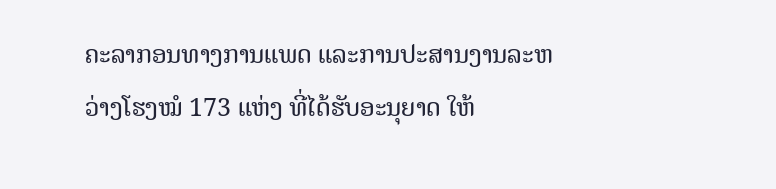ຄະລາກອນທາງການແພດ ແລະການປະສານງານລະຫວ່າງໂຮງໝໍ 173 ແຫ່ງ ທີ່ໄດ້ຮັບອະນຸຍາດ ໃຫ້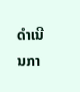ດຳເນີນກາ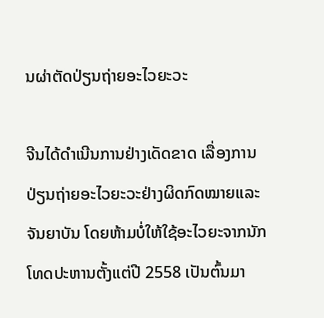ນຜ່າຕັດປ່ຽນຖ່າຍອະໄວຍະວະ

ຈີນໄດ້ດຳເນີນການຢ່າງເດັດຂາດ ເລື່ອງການປ່ຽນຖ່າຍອະໄວຍະວະຢ່າງຜິດກົດໝາຍແລະຈັນຍາບັນ ໂດຍຫ້າມບໍ່ໃຫ້ໃຊ້ອະໄວຍະຈາກນັກໂທດປະຫານຕັ້ງແຕ່ປີ 2558 ເປັນຕົ້ນມາ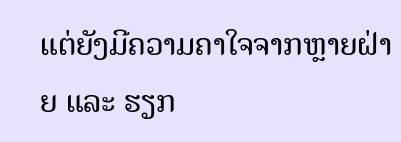ແຕ່ຍັງມີຄວາມຄາໃຈຈາກຫຼາຍຝ່າຍ ແລະ ຮຽກ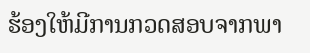ຮ້ອງໃຫ້ມີການກວດສອບຈາກພາ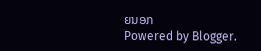ຍນອກ
Powered by Blogger.